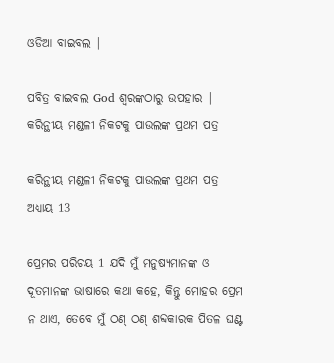ଓଡିଆ ବାଇବଲ |

ପବିତ୍ର ବାଇବଲ God ଶ୍ବରଙ୍କଠାରୁ ଉପହାର |
କରିନ୍ଥୀୟ ମଣ୍ଡଳୀ ନିକଟକୁ ପାଉଲଙ୍କ ପ୍ରଥମ ପତ୍ର

କରିନ୍ଥୀୟ ମଣ୍ଡଳୀ ନିକଟକୁ ପାଉଲଙ୍କ ପ୍ରଥମ ପତ୍ର ଅଧ୍ୟାୟ 13

ପ୍ରେମର ପରିଚୟ 1 ଯଦି ମୁଁ ମନୁଷ୍ୟମାନଙ୍କ ଓ ଦୂତମାନଙ୍କ ଭାଷାରେ କଥା କହେ, କିନ୍ତୁ ମୋହର ପ୍ରେମ ନ ଥାଏ, ତେବେ ମୁଁ ଠଣ୍ ଠଣ୍ ଶବ୍ଦକାରକ ପିତଳ ଘଣ୍ଟ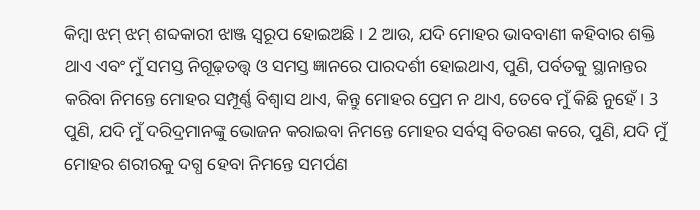କିମ୍ବା ଝମ୍‍ ଝମ୍‍ ଶବ୍ଦକାରୀ ଝାଞ୍ଜ ସ୍ୱରୂପ ହୋଇଅଛି । 2 ଆଉ, ଯଦି ମୋହର ଭାବବାଣୀ କହିବାର ଶକ୍ତି ଥାଏ ଏବଂ ମୁଁ ସମସ୍ତ ନିଗୂଢ଼ତତ୍ତ୍ୱ ଓ ସମସ୍ତ ଜ୍ଞାନରେ ପାରଦର୍ଶୀ ହୋଇଥାଏ, ପୁଣି, ପର୍ବତକୁ ସ୍ଥାନାନ୍ତର କରିବା ନିମନ୍ତେ ମୋହର ସମ୍ପୂର୍ଣ୍ଣ ବିଶ୍ୱାସ ଥାଏ, କିନ୍ତୁ ମୋହର ପ୍ରେମ ନ ଥାଏ, ତେବେ ମୁଁ କିଛି ନୁହେଁ । 3 ପୁଣି, ଯଦି ମୁଁ ଦରିଦ୍ରମାନଙ୍କୁ ଭୋଜନ କରାଇବା ନିମନ୍ତେ ମୋହର ସର୍ବସ୍ୱ ବିତରଣ କରେ, ପୁଣି, ଯଦି ମୁଁ ମୋହର ଶରୀରକୁ ଦଗ୍ଧ ହେବା ନିମନ୍ତେ ସମର୍ପଣ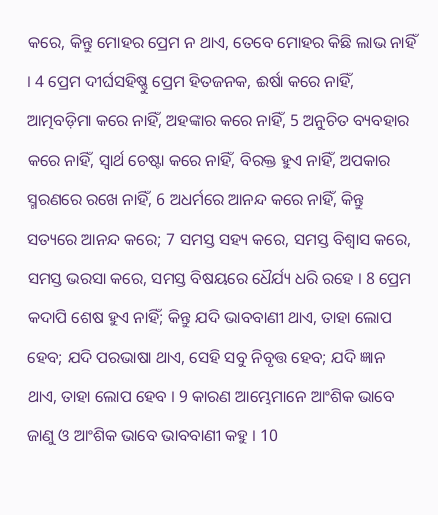କରେ, କିନ୍ତୁ ମୋହର ପ୍ରେମ ନ ଥାଏ, ତେବେ ମୋହର କିଛି ଲାଭ ନାହିଁ । 4 ପ୍ରେମ ଦୀର୍ଘସହିଷ୍ଣୁ ପ୍ରେମ ହିତଜନକ, ଈର୍ଷା କରେ ନାହିଁ, ଆତ୍ମବଡ଼ିମା କରେ ନାହିଁ, ଅହଙ୍କାର କରେ ନାହିଁ, 5 ଅନୁଚିତ ବ୍ୟବହାର କରେ ନାହିଁ, ସ୍ୱାର୍ଥ ଚେଷ୍ଟା କରେ ନାହିଁ, ବିରକ୍ତ ହୁଏ ନାହିଁ, ଅପକାର ସ୍ମରଣରେ ରଖେ ନାହିଁ, 6 ଅଧର୍ମରେ ଆନନ୍ଦ କରେ ନାହିଁ, କିନ୍ତୁ ସତ୍ୟରେ ଆନନ୍ଦ କରେ; 7 ସମସ୍ତ ସହ୍ୟ କରେ, ସମସ୍ତ ବିଶ୍ୱାସ କରେ, ସମସ୍ତ ଭରସା କରେ, ସମସ୍ତ ବିଷୟରେ ଧୈର୍ଯ୍ୟ ଧରି ରହେ । 8 ପ୍ରେମ କଦାପି ଶେଷ ହୁଏ ନାହିଁ; କିନ୍ତୁ ଯଦି ଭାବବାଣୀ ଥାଏ, ତାହା ଲୋପ ହେବ; ଯଦି ପରଭାଷା ଥାଏ, ସେହି ସବୁ ନିବୃତ୍ତ ହେବ; ଯଦି ଜ୍ଞାନ ଥାଏ, ତାହା ଲୋପ ହେବ । 9 କାରଣ ଆମ୍ଭେମାନେ ଆଂଶିକ ଭାବେ ଜାଣୁ ଓ ଆଂଶିକ ଭାବେ ଭାବବାଣୀ କହୁ । 10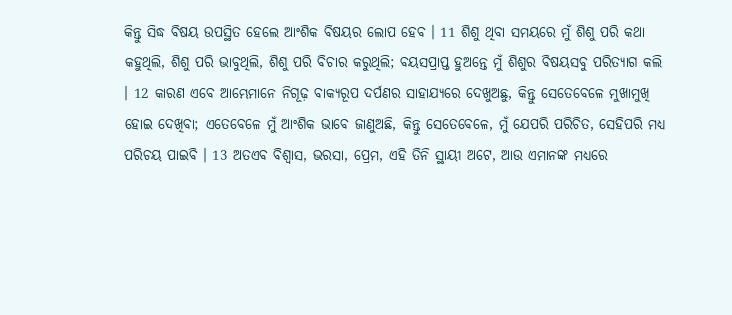କିନ୍ତୁ ସିଦ୍ଧ ବିଷୟ ଉପସ୍ଥିତ ହେଲେ ଆଂଶିକ ବିଷୟର ଲୋପ ହେବ । 11 ଶିଶୁ ଥିବା ସମୟରେ ମୁଁ ଶିଶୁ ପରି କଥା କହୁଥିଲି, ଶିଶୁ ପରି ଭାବୁଥିଲି, ଶିଶୁ ପରି ବିଚାର କରୁଥିଲି; ବୟସପ୍ରାପ୍ତ ହୁଅନ୍ତେ ମୁଁ ଶିଶୁର ବିଷୟସବୁ ପରିତ୍ୟାଗ କଲି । 12 କାରଣ ଏବେ ଆମ୍ଭେମାନେ ନିଗୂଢ଼ ବାକ୍ୟରୂପ ଦର୍ପଣର ସାହାଯ୍ୟରେ ଦେଖୁଅଛୁ, କିନ୍ତୁ ସେତେବେଳେ ମୁଖାମୁଖି ହୋଇ ଦେଖିବା; ଏତେବେଳେ ମୁଁ ଆଂଶିକ ଭାବେ ଜାଣୁଅଛି, କିନ୍ତୁ ସେତେବେଳେ, ମୁଁ ଯେପରି ପରିଚିତ, ସେହିପରି ମଧ୍ୟ ପରିଚୟ ପାଇବି । 13 ଅତଏବ ବିଶ୍ୱାସ, ଭରସା, ପ୍ରେମ, ଏହି ତିନି ସ୍ଥାୟୀ ଅଟେ, ଆଉ ଏମାନଙ୍କ ମଧ୍ୟରେ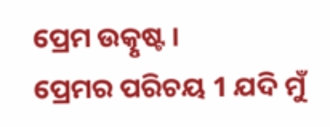ପ୍ରେମ ଉତ୍କୃଷ୍ଟ ।
ପ୍ରେମର ପରିଚୟ 1 ଯଦି ମୁଁ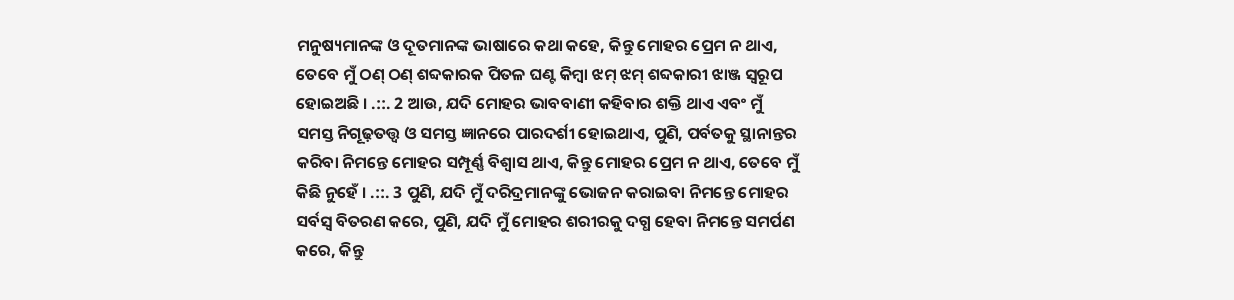ମନୁଷ୍ୟମାନଙ୍କ ଓ ଦୂତମାନଙ୍କ ଭାଷାରେ କଥା କହେ, କିନ୍ତୁ ମୋହର ପ୍ରେମ ନ ଥାଏ, ତେବେ ମୁଁ ଠଣ୍ ଠଣ୍ ଶବ୍ଦକାରକ ପିତଳ ଘଣ୍ଟ କିମ୍ବା ଝମ୍‍ ଝମ୍‍ ଶବ୍ଦକାରୀ ଝାଞ୍ଜ ସ୍ୱରୂପ ହୋଇଅଛି । .::. 2 ଆଉ, ଯଦି ମୋହର ଭାବବାଣୀ କହିବାର ଶକ୍ତି ଥାଏ ଏବଂ ମୁଁ ସମସ୍ତ ନିଗୂଢ଼ତତ୍ତ୍ୱ ଓ ସମସ୍ତ ଜ୍ଞାନରେ ପାରଦର୍ଶୀ ହୋଇଥାଏ, ପୁଣି, ପର୍ବତକୁ ସ୍ଥାନାନ୍ତର କରିବା ନିମନ୍ତେ ମୋହର ସମ୍ପୂର୍ଣ୍ଣ ବିଶ୍ୱାସ ଥାଏ, କିନ୍ତୁ ମୋହର ପ୍ରେମ ନ ଥାଏ, ତେବେ ମୁଁ କିଛି ନୁହେଁ । .::. 3 ପୁଣି, ଯଦି ମୁଁ ଦରିଦ୍ରମାନଙ୍କୁ ଭୋଜନ କରାଇବା ନିମନ୍ତେ ମୋହର ସର୍ବସ୍ୱ ବିତରଣ କରେ, ପୁଣି, ଯଦି ମୁଁ ମୋହର ଶରୀରକୁ ଦଗ୍ଧ ହେବା ନିମନ୍ତେ ସମର୍ପଣ କରେ, କିନ୍ତୁ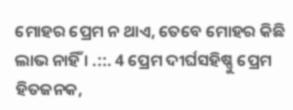ମୋହର ପ୍ରେମ ନ ଥାଏ, ତେବେ ମୋହର କିଛି ଲାଭ ନାହିଁ । .::. 4 ପ୍ରେମ ଦୀର୍ଘସହିଷ୍ଣୁ ପ୍ରେମ ହିତଜନକ,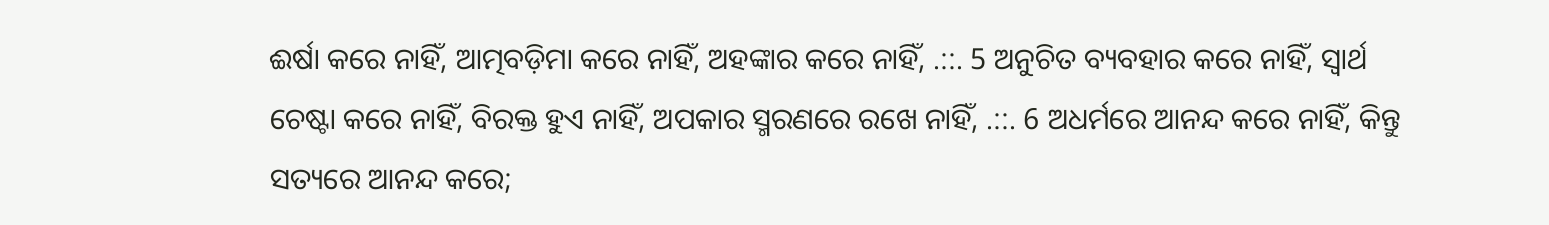ଈର୍ଷା କରେ ନାହିଁ, ଆତ୍ମବଡ଼ିମା କରେ ନାହିଁ, ଅହଙ୍କାର କରେ ନାହିଁ, .::. 5 ଅନୁଚିତ ବ୍ୟବହାର କରେ ନାହିଁ, ସ୍ୱାର୍ଥ ଚେଷ୍ଟା କରେ ନାହିଁ, ବିରକ୍ତ ହୁଏ ନାହିଁ, ଅପକାର ସ୍ମରଣରେ ରଖେ ନାହିଁ, .::. 6 ଅଧର୍ମରେ ଆନନ୍ଦ କରେ ନାହିଁ, କିନ୍ତୁ ସତ୍ୟରେ ଆନନ୍ଦ କରେ;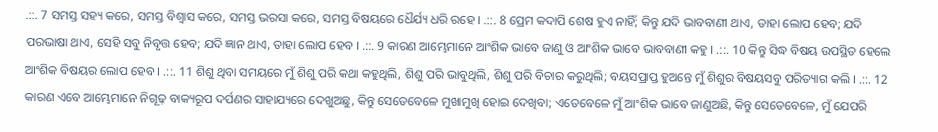.::. 7 ସମସ୍ତ ସହ୍ୟ କରେ, ସମସ୍ତ ବିଶ୍ୱାସ କରେ, ସମସ୍ତ ଭରସା କରେ, ସମସ୍ତ ବିଷୟରେ ଧୈର୍ଯ୍ୟ ଧରି ରହେ । .::. 8 ପ୍ରେମ କଦାପି ଶେଷ ହୁଏ ନାହିଁ; କିନ୍ତୁ ଯଦି ଭାବବାଣୀ ଥାଏ, ତାହା ଲୋପ ହେବ; ଯଦି ପରଭାଷା ଥାଏ, ସେହି ସବୁ ନିବୃତ୍ତ ହେବ; ଯଦି ଜ୍ଞାନ ଥାଏ, ତାହା ଲୋପ ହେବ । .::. 9 କାରଣ ଆମ୍ଭେମାନେ ଆଂଶିକ ଭାବେ ଜାଣୁ ଓ ଆଂଶିକ ଭାବେ ଭାବବାଣୀ କହୁ । .::. 10 କିନ୍ତୁ ସିଦ୍ଧ ବିଷୟ ଉପସ୍ଥିତ ହେଲେ ଆଂଶିକ ବିଷୟର ଲୋପ ହେବ । .::. 11 ଶିଶୁ ଥିବା ସମୟରେ ମୁଁ ଶିଶୁ ପରି କଥା କହୁଥିଲି, ଶିଶୁ ପରି ଭାବୁଥିଲି, ଶିଶୁ ପରି ବିଚାର କରୁଥିଲି; ବୟସପ୍ରାପ୍ତ ହୁଅନ୍ତେ ମୁଁ ଶିଶୁର ବିଷୟସବୁ ପରିତ୍ୟାଗ କଲି । .::. 12 କାରଣ ଏବେ ଆମ୍ଭେମାନେ ନିଗୂଢ଼ ବାକ୍ୟରୂପ ଦର୍ପଣର ସାହାଯ୍ୟରେ ଦେଖୁଅଛୁ, କିନ୍ତୁ ସେତେବେଳେ ମୁଖାମୁଖି ହୋଇ ଦେଖିବା; ଏତେବେଳେ ମୁଁ ଆଂଶିକ ଭାବେ ଜାଣୁଅଛି, କିନ୍ତୁ ସେତେବେଳେ, ମୁଁ ଯେପରି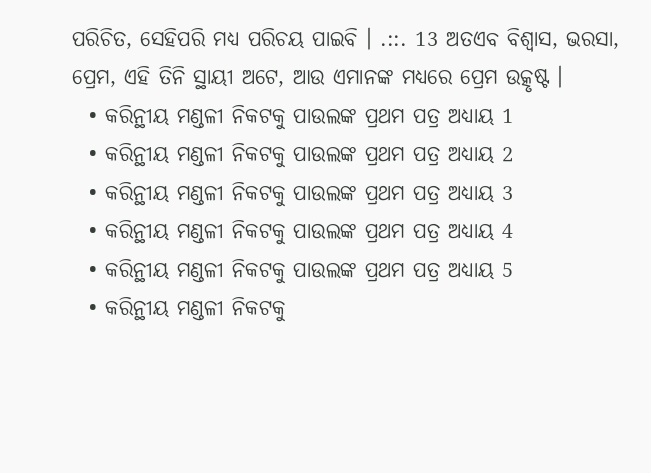ପରିଚିତ, ସେହିପରି ମଧ୍ୟ ପରିଚୟ ପାଇବି । .::. 13 ଅତଏବ ବିଶ୍ୱାସ, ଭରସା, ପ୍ରେମ, ଏହି ତିନି ସ୍ଥାୟୀ ଅଟେ, ଆଉ ଏମାନଙ୍କ ମଧ୍ୟରେ ପ୍ରେମ ଉତ୍କୃଷ୍ଟ ।
  • କରିନ୍ଥୀୟ ମଣ୍ଡଳୀ ନିକଟକୁ ପାଉଲଙ୍କ ପ୍ରଥମ ପତ୍ର ଅଧ୍ୟାୟ 1
  • କରିନ୍ଥୀୟ ମଣ୍ଡଳୀ ନିକଟକୁ ପାଉଲଙ୍କ ପ୍ରଥମ ପତ୍ର ଅଧ୍ୟାୟ 2
  • କରିନ୍ଥୀୟ ମଣ୍ଡଳୀ ନିକଟକୁ ପାଉଲଙ୍କ ପ୍ରଥମ ପତ୍ର ଅଧ୍ୟାୟ 3
  • କରିନ୍ଥୀୟ ମଣ୍ଡଳୀ ନିକଟକୁ ପାଉଲଙ୍କ ପ୍ରଥମ ପତ୍ର ଅଧ୍ୟାୟ 4
  • କରିନ୍ଥୀୟ ମଣ୍ଡଳୀ ନିକଟକୁ ପାଉଲଙ୍କ ପ୍ରଥମ ପତ୍ର ଅଧ୍ୟାୟ 5
  • କରିନ୍ଥୀୟ ମଣ୍ଡଳୀ ନିକଟକୁ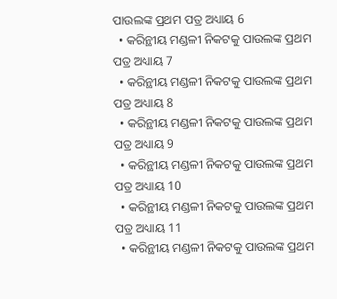ପାଉଲଙ୍କ ପ୍ରଥମ ପତ୍ର ଅଧ୍ୟାୟ 6
  • କରିନ୍ଥୀୟ ମଣ୍ଡଳୀ ନିକଟକୁ ପାଉଲଙ୍କ ପ୍ରଥମ ପତ୍ର ଅଧ୍ୟାୟ 7
  • କରିନ୍ଥୀୟ ମଣ୍ଡଳୀ ନିକଟକୁ ପାଉଲଙ୍କ ପ୍ରଥମ ପତ୍ର ଅଧ୍ୟାୟ 8
  • କରିନ୍ଥୀୟ ମଣ୍ଡଳୀ ନିକଟକୁ ପାଉଲଙ୍କ ପ୍ରଥମ ପତ୍ର ଅଧ୍ୟାୟ 9
  • କରିନ୍ଥୀୟ ମଣ୍ଡଳୀ ନିକଟକୁ ପାଉଲଙ୍କ ପ୍ରଥମ ପତ୍ର ଅଧ୍ୟାୟ 10
  • କରିନ୍ଥୀୟ ମଣ୍ଡଳୀ ନିକଟକୁ ପାଉଲଙ୍କ ପ୍ରଥମ ପତ୍ର ଅଧ୍ୟାୟ 11
  • କରିନ୍ଥୀୟ ମଣ୍ଡଳୀ ନିକଟକୁ ପାଉଲଙ୍କ ପ୍ରଥମ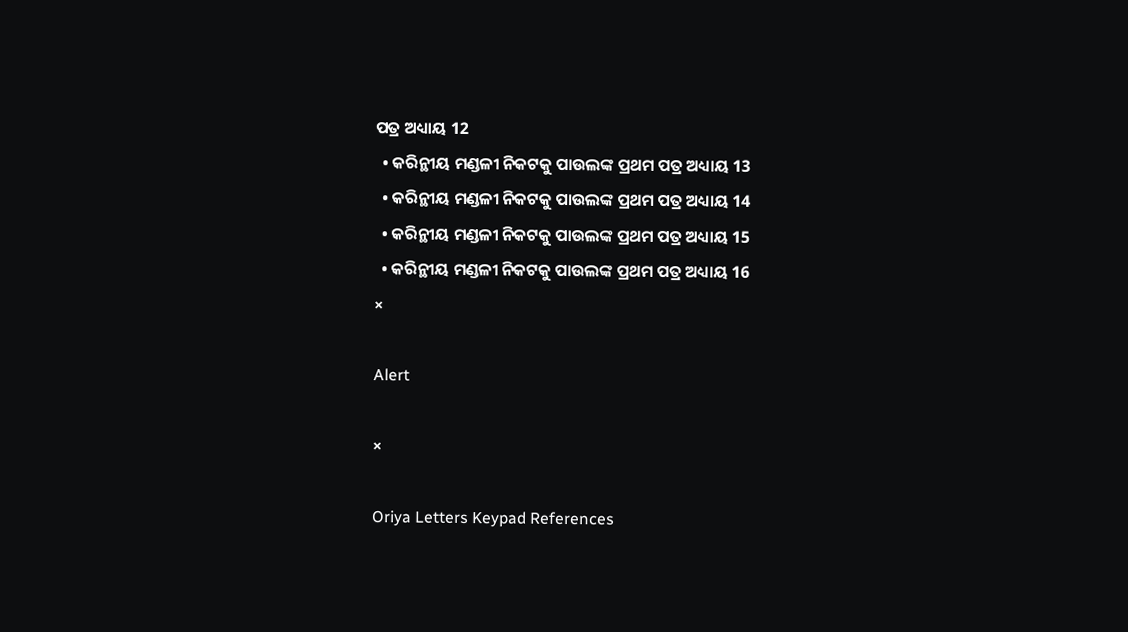ପତ୍ର ଅଧ୍ୟାୟ 12
  • କରିନ୍ଥୀୟ ମଣ୍ଡଳୀ ନିକଟକୁ ପାଉଲଙ୍କ ପ୍ରଥମ ପତ୍ର ଅଧ୍ୟାୟ 13
  • କରିନ୍ଥୀୟ ମଣ୍ଡଳୀ ନିକଟକୁ ପାଉଲଙ୍କ ପ୍ରଥମ ପତ୍ର ଅଧ୍ୟାୟ 14
  • କରିନ୍ଥୀୟ ମଣ୍ଡଳୀ ନିକଟକୁ ପାଉଲଙ୍କ ପ୍ରଥମ ପତ୍ର ଅଧ୍ୟାୟ 15
  • କରିନ୍ଥୀୟ ମଣ୍ଡଳୀ ନିକଟକୁ ପାଉଲଙ୍କ ପ୍ରଥମ ପତ୍ର ଅଧ୍ୟାୟ 16
×

Alert

×

Oriya Letters Keypad References